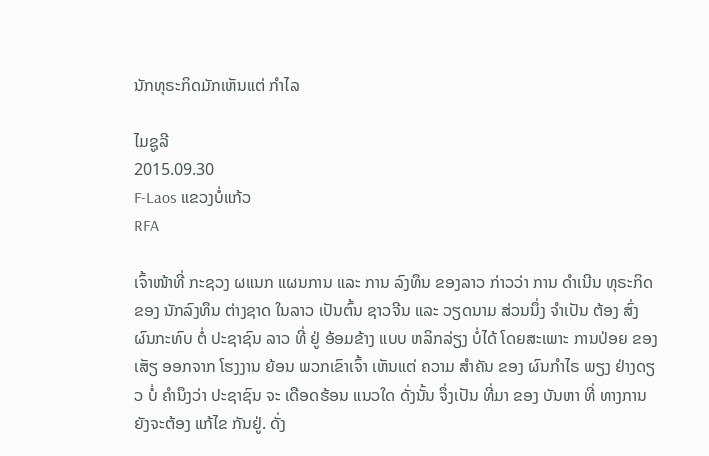ນັກທຸຣະກິດມັກເຫັນແຕ່ ກໍາໄລ

ໄມຊູລີ
2015.09.30
F-Laos ແຂວງບໍ່ແກ້ວ
RFA

ເຈົ້າໜ້າທີ່ ກະຊວງ ຜແນກ ແຜນການ ແລະ ການ ລົງທຶນ ຂອງລາວ ກ່າວວ່າ ການ ດໍາເນີນ ທຸຣະກິດ ຂອງ ນັກລົງທຶນ ຕ່າງຊາດ ໃນລາວ ເປັນຕົ້ນ ຊາວຈີນ ແລະ ວຽດນາມ ສ່ວນນຶ່ງ ຈໍາເປັນ ຕ້ອງ ສົ່ງ ຜົນກະທົບ ຕໍ່ ປະຊາຊົນ ລາວ ທີ່ ຢູ່ ອ້ອມຂ້າງ ແບບ ຫລິກລ່ຽງ ບໍ່ໄດ້ ໂດຍສະເພາະ ການປ່ອຍ ຂອງເສັຽ ອອກຈາກ ໂຮງງານ ຍ້ອນ ພວກເຂົາເຈົ້າ ເຫັນແຕ່ ຄວາມ ສໍາຄັນ ຂອງ ຜົນກໍາໄຣ ພຽງ ຢ່າງດຽວ ບໍ່ ຄໍານຶງວ່າ ປະຊາຊົນ ຈະ ເດືອດຮ້ອນ ແນວໃດ ດັ່ງນັ້ນ ຈຶ່ງເປັນ ທີ່ມາ ຂອງ ບັນຫາ ທີ່ ທາງການ ຍັງຈະຕ້ອງ ແກ້ໄຂ ກັນຢູ່. ດັ່ງ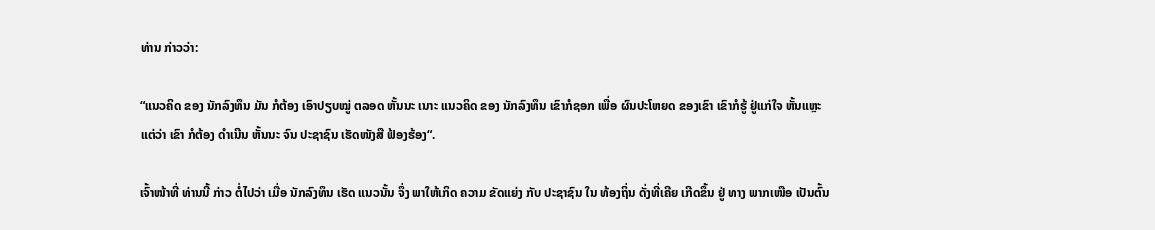ທ່ານ ກ່າວວ່າ:

“ແນວຄິດ ຂອງ ນັກລົງທຶນ ມັນ ກໍຕ້ອງ ເອົາປຽບໝູ່ ຕລອດ ຫັ້ນນະ ເນາະ ແນວຄິດ ຂອງ ນັກລົງທຶນ ເຂົາກໍຊອກ ເພື່ອ ຜົນປະໂຫຍດ ຂອງເຂົາ ເຂົາກໍຮູ້ ຢູ່ແກ່ໃຈ ຫັ້ນແຫຼະ ແຕ່ວ່າ ເຂົາ ກໍຕ້ອງ ດໍາເນີນ ຫັ້ນນະ ຈົນ ປະຊາຊົນ ເຮັດໜັງສື ຟ້ອງຮ້ອງ“.

ເຈົ້າໜ້າທີ່ ທ່ານນີ້ ກ່າວ ຕໍ່ໄປວ່າ ເມື່ອ ນັກລົງທຶນ ເຮັດ ແນວນັ້ນ ຈຶ່ງ ພາໃຫ້ເກິດ ຄວາມ ຂັດແຍ່ງ ກັບ ປະຊາຊົນ ໃນ ທ້ອງຖິ່ນ ດັ່ງທີ່ເຄີຍ ເກີດຂຶ້ນ ຢູ່ ທາງ ພາກເໜືອ ເປັນຕົ້ນ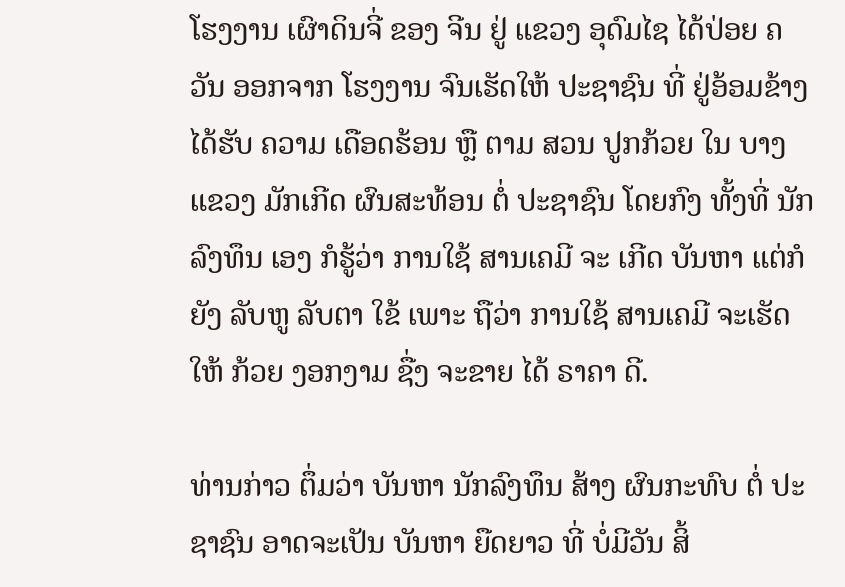ໂຮງງານ ເຜົາດິນຈີ່ ຂອງ ຈີນ ຢູ່ ແຂວງ ອຸດົມໄຊ ໄດ້ປ່ອຍ ຄວັນ ອອກຈາກ ໂຮງງານ ຈົນເຮັດໃຫ້ ປະຊາຊົນ ທີ່ ຢູ່ອ້ອມຂ້າງ ໄດ້ຮັບ ຄວາມ ເດືອດຮ້ອນ ຫຼື ຕາມ ສວນ ປູກກ້ວຍ ໃນ ບາງແຂວງ ມັກເກີດ ຜົນສະທ້ອນ ຕໍ່ ປະຊາຊົນ ໂດຍກົງ ທັ້ງທີ່ ນັກລົງທຶນ ເອງ ກໍຮູ້ວ່າ ການໃຊ້ ສານເຄມີ ຈະ ເກີດ ບັນຫາ ແຕ່ກໍຍັງ ລັບຫູ ລັບຕາ ໃຂ້ ເພາະ ຖືວ່າ ການໃຊ້ ສານເຄມີ ຈະເຮັດໃຫ້ ກ້ວຍ ງອກງາມ ຊື່ງ ຈະຂາຍ ໄດ້ ຣາຄາ ດີ.

ທ່ານກ່າວ ຕຶ່ມວ່າ ບັນຫາ ນັກລົງທຶນ ສ້າງ ຜົນກະທົບ ຕໍ່ ປະຊາຊົນ ອາດຈະເປັນ ບັນຫາ ຍືດຍາວ ທີ່ ບໍ່ມີວັນ ສິ້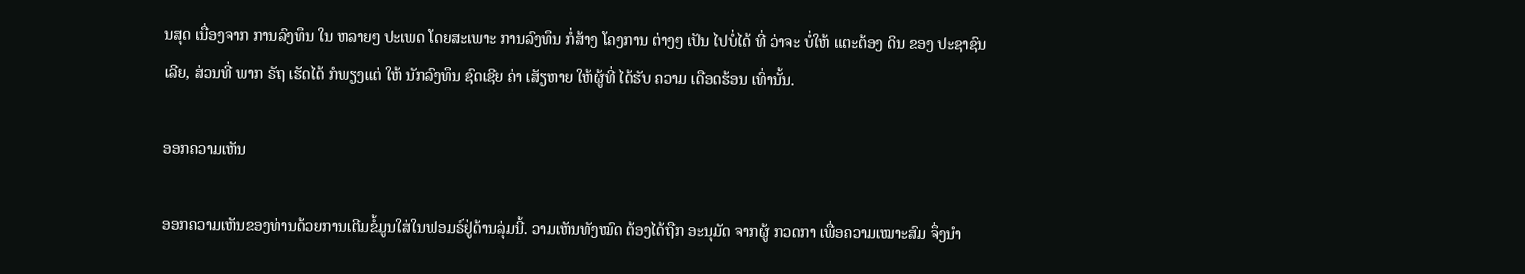ນສຸດ ເນື່ອງຈາກ ການລົງທຶນ ໃນ ຫລາຍໆ ປະເພດ ໂດຍສະເພາະ ການລົງທຶນ ກໍ່ສ້າງ ໂຄງການ ຕ່າງໆ ເປັນ ໄປບໍ່ໄດ້ ທີ່ ວ່າຈະ ບໍ່ໃຫ້ ແຕະຕ້ອງ ດິນ ຂອງ ປະຊາຊົນ ເລີຍ, ສ່ວນທີ່ ພາກ ຣັຖ ເຮັດໄດ້ ກໍພຽງແຕ່ ໃຫ້ ນັກລົງທຶນ ຊົດເຊີຍ ຄ່າ ເສັຽຫາຍ ໃຫ້ຜູ້ທີ່ ໄດ້ຮັບ ຄວາມ ເດືອດຮ້ອນ ເທົ່ານັ້ນ.

ອອກຄວາມເຫັນ

ອອກຄວາມເຫັນຂອງທ່ານດ້ວຍການເຕີມຂໍ້ມູນໃສ່ໃນຟອມຣ໌ຢູ່ດ້ານລຸ່ມນີ້. ວາມເຫັນທັງໝົດ ຕ້ອງໄດ້ຖືກ ອະນຸມັດ ຈາກຜູ້ ກວດກາ ເພື່ອຄວາມເໝາະສົມ ຈຶ່ງນໍາ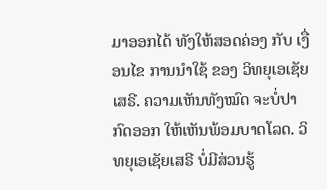ມາອອກໄດ້ ທັງໃຫ້ສອດຄ່ອງ ກັບ ເງື່ອນໄຂ ການນຳໃຊ້ ຂອງ ວິທຍຸເອເຊັຍເສຣີ. ຄວາມເຫັນທັງໝົດ ຈະບໍ່ປາກົດອອກ ໃຫ້ເຫັນພ້ອມບາດໂລດ. ວິທຍຸເອເຊັຍເສຣີ ບໍ່ມີສ່ວນຮູ້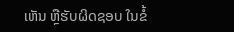ເຫັນ ຫຼືຮັບຜິດຊອບ ໃນຂໍ້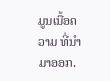ມູນເນື້ອຄວາມ ທີ່ນໍາມາອອກ.